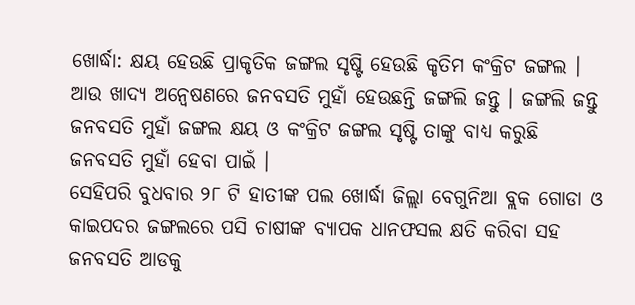ଖୋର୍ଦ୍ଧା: କ୍ଷୟ ହେଉଛି ପ୍ରାକୃତିକ ଜଙ୍ଗଲ ସୃଷ୍ଟି ହେଉଛି କୃତିମ କଂକ୍ରିଟ ଜଙ୍ଗଲ । ଆଉ ଖାଦ୍ୟ ଅନ୍ବେଷଣରେ ଜନବସତି ମୁହାଁ ହେଉଛନ୍ତି ଜଙ୍ଗଲି ଜନ୍ତୁ । ଜଙ୍ଗଲି ଜନ୍ତୁ ଜନବସତି ମୁହାଁ ଜଙ୍ଗଲ କ୍ଷୟ ଓ କଂକ୍ରିଟ ଜଙ୍ଗଲ ସୃଷ୍ଟି ତାଙ୍କୁ ବାଧ୍ୟ କରୁଛି ଜନବସତି ମୁହାଁ ହେବା ପାଇଁ ।
ସେହିପରି ବୁଧବାର ୨୮ ଟି ହାତୀଙ୍କ ପଲ ଖୋର୍ଦ୍ଧା ଜିଲ୍ଲା ବେଗୁନିଆ ବ୍ଲକ ଗୋଡା ଓ କାଇପଦର ଜଙ୍ଗଲରେ ପସି ଚାଷୀଙ୍କ ବ୍ୟାପକ ଧାନଫସଲ କ୍ଷତି କରିବା ସହ ଜନବସତି ଆଡକୁ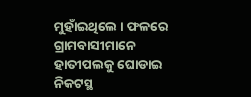ମୁହାଁଇଥିଲେ । ଫଳରେ ଗ୍ରାମବାସୀମାନେ ହାତୀପଲକୁ ଘୋଡାଇ ନିକଟସ୍ଥ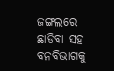ଜଙ୍ଗଲରେ ଛାଡିବା ସହ ବନବିଭାଗକୁ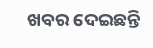ଖବର ଦେଇଛନ୍ତି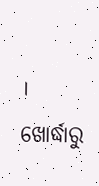।
ଖୋର୍ଦ୍ଧାରୁ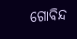ଗୋବିନ୍ଦ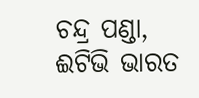ଚନ୍ଦ୍ର ପଣ୍ଡା, ଈଟିଭି ଭାରତ